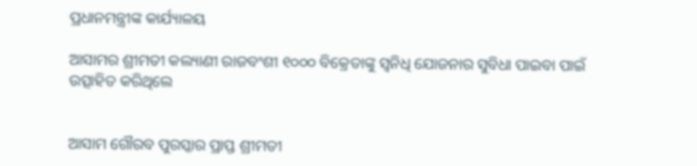ପ୍ରଧାନମନ୍ତ୍ରୀଙ୍କ କାର୍ଯ୍ୟାଳୟ

ଆସାମର ଶ୍ରୀମତୀ କଲ୍ୟାଣୀ ରାଜବଂଶୀ ୧୦୦୦ ବିକ୍ରେତାଙ୍କୁ ସ୍ୱନିଧି ଯୋଜନାର ସୁବିଧା ପାଇବା ପାଇଁ ଉତ୍ସାହିତ କରିଥିଲେ


ଆସାମ ଗୌରବ ପୁରସ୍କାର ପ୍ରାପ୍ତ ଶ୍ରୀମତୀ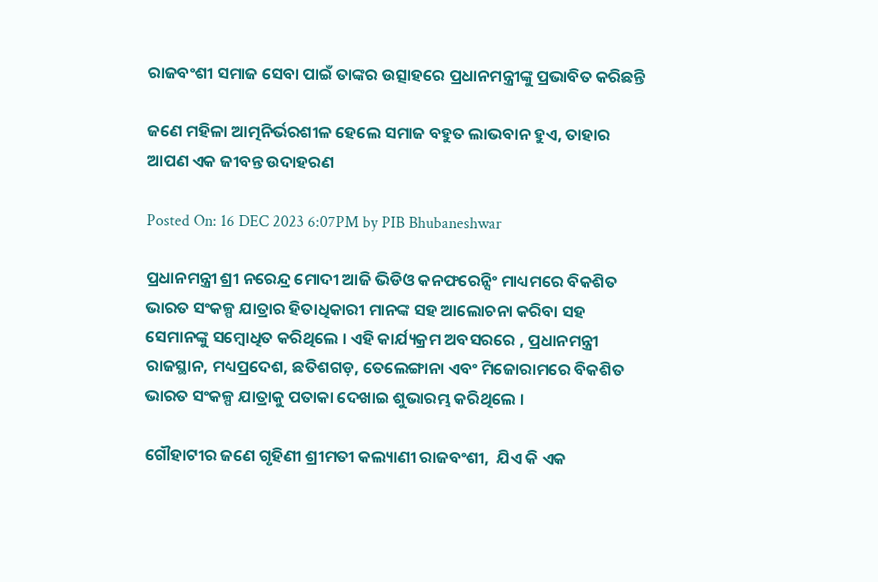ରାଜବଂଶୀ ସମାଜ ସେବା ପାଇଁ ତାଙ୍କର ଉତ୍ସାହରେ ପ୍ରଧାନମନ୍ତ୍ରୀଙ୍କୁ ପ୍ରଭାବିତ କରିଛନ୍ତି

ଜଣେ ମହିଳା ଆତ୍ମନିର୍ଭରଶୀଳ ହେଲେ ସମାଜ ବହୁତ ଲାଭବାନ ହୁଏ, ତାହାର ଆପଣ ଏକ ଜୀବନ୍ତ ଉଦାହରଣ

Posted On: 16 DEC 2023 6:07PM by PIB Bhubaneshwar

ପ୍ରଧାନମନ୍ତ୍ରୀ ଶ୍ରୀ ନରେନ୍ଦ୍ର ମୋଦୀ ଆଜି ଭିଡିଓ କନଫରେନ୍ସିଂ ମାଧ୍ୟମରେ ବିକଶିତ ଭାରତ ସଂକଳ୍ପ ଯାତ୍ରାର ହିତାଧିକାରୀ ମାନଙ୍କ ସହ ଆଲୋଚନା କରିବା ସହ ସେମାନଙ୍କୁ ସମ୍ବୋଧିତ କରିଥିଲେ । ଏହି କାର୍ଯ୍ୟକ୍ରମ ଅବସରରେ , ପ୍ରଧାନମନ୍ତ୍ରୀ ରାଜସ୍ଥାନ, ମଧ୍ୟପ୍ରଦେଶ, ଛତିଶଗଡ଼, ତେଲେଙ୍ଗାନା ଏବଂ ମିଜୋରାମରେ ବିକଶିତ ଭାରତ ସଂକଳ୍ପ ଯାତ୍ରାକୁ ପତାକା ଦେଖାଇ ଶୁଭାରମ୍ଭ କରିଥିଲେ ।

ଗୌହାଟୀର ଜଣେ ଗୃହିଣୀ ଶ୍ରୀମତୀ କଲ୍ୟାଣୀ ରାଜବଂଶୀ,  ଯିଏ କି ଏକ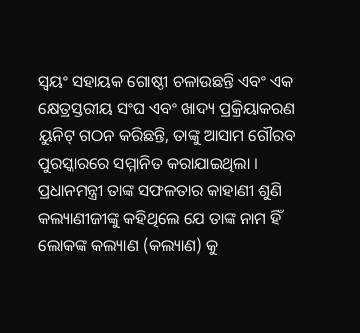ସ୍ୱୟଂ ସହାୟକ ଗୋଷ୍ଠୀ ଚଳାଉଛନ୍ତି ଏବଂ ଏକ କ୍ଷେତ୍ରସ୍ତରୀୟ ସଂଘ ଏବଂ ଖାଦ୍ୟ ପ୍ରକ୍ରିୟାକରଣ ୟୁନିଟ୍ ଗଠନ କରିଛନ୍ତି, ତାଙ୍କୁ ଆସାମ ଗୌରବ ପୁରସ୍କାରରେ ସମ୍ମାନିତ କରାଯାଇଥିଲା । ପ୍ରଧାନମନ୍ତ୍ରୀ ତାଙ୍କ ସଫଳତାର କାହାଣୀ ଶୁଣି କଲ୍ୟାଣୀଜୀଙ୍କୁ କହିଥିଲେ ଯେ ତାଙ୍କ ନାମ ହିଁ ଲୋକଙ୍କ କଲ୍ୟାଣ (କଲ୍ୟାଣ) କୁ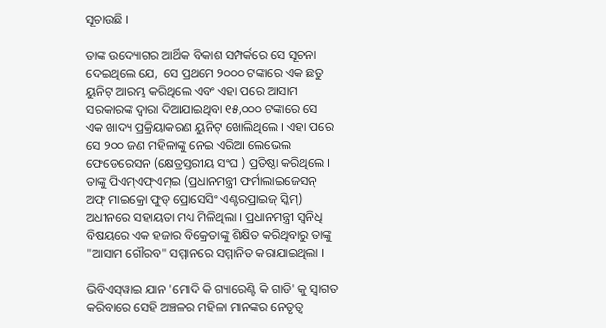ସୂଚାଉଛି ।

ତାଙ୍କ ଉଦ୍ୟୋଗର ଆର୍ଥିକ ବିକାଶ ସମ୍ପର୍କରେ ସେ ସୂଚନା ଦେଇଥିଲେ ଯେ,  ସେ ପ୍ରଥମେ ୨୦୦୦ ଟଙ୍କାରେ ଏକ ଛତୁ ୟୁନିଟ୍ ଆରମ୍ଭ କରିଥିଲେ ଏବଂ ଏହା ପରେ ଆସାମ ସରକାରଙ୍କ ଦ୍ୱାରା ଦିଆଯାଇଥିବା ୧୫,୦୦୦ ଟଙ୍କାରେ ସେ ଏକ ଖାଦ୍ୟ ପ୍ରକ୍ରିୟାକରଣ ୟୁନିଟ୍ ଖୋଲିଥିଲେ । ଏହା ପରେ ସେ ୨୦୦ ଜଣ ମହିଳାଙ୍କୁ ନେଇ ଏରିଆ ଲେଭେଲ ଫେଡେରେସନ (କ୍ଷେତ୍ରସ୍ତରୀୟ ସଂଘ ) ପ୍ରତିଷ୍ଠା କରିଥିଲେ । ତାଙ୍କୁ ପିଏମ୍‌ଏଫ୍‌ଏମ୍‌ଇ (ପ୍ରଧାନମନ୍ତ୍ରୀ ଫର୍ମାଲାଇଜେସନ୍ ଅଫ୍ ମାଇକ୍ରୋ ଫୁଡ୍ ପ୍ରୋସେସିଂ ଏଣ୍ଟରପ୍ରାଇଜ୍ ସ୍କିମ୍‌) ଅଧୀନରେ ସହାୟତା ମଧ୍ୟ ମିଳିଥିଲା । ପ୍ରଧାନମନ୍ତ୍ରୀ ସ୍ୱନିଧି ବିଷୟରେ ଏକ ହଜାର ବିକ୍ରେତାଙ୍କୁ ଶିକ୍ଷିତ କରିଥିବାରୁ ତାଙ୍କୁ "ଆସାମ ଗୌରବ" ସମ୍ମାନରେ ସମ୍ମାନିତ କରାଯାଇଥିଲା ।

ଭିବିଏସ୍‌ୱାଇ ଯାନ 'ମୋଦି କି ଗ୍ୟାରେଣ୍ଟି କି ଗାଡି' କୁ ସ୍ୱାଗତ କରିବାରେ ସେହି ଅଞ୍ଚଳର ମହିଳା ମାନଙ୍କର ନେତୃତ୍ୱ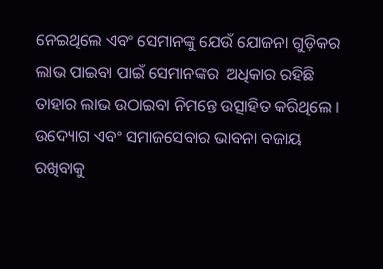ନେଇଥିଲେ ଏବଂ ସେମାନଙ୍କୁ ଯେଉଁ ଯୋଜନା ଗୁଡ଼ିକର ଲାଭ ପାଇବା ପାଇଁ ସେମାନଙ୍କର  ଅଧିକାର ରହିଛି ତାହାର ଲାଭ ଉଠାଇବା ନିମନ୍ତେ ଉତ୍ସାହିତ କରିଥିଲେ । ଉଦ୍ୟୋଗ ଏବଂ ସମାଜସେବାର ଭାବନା ବଜାୟ ରଖିବାକୁ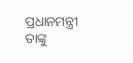ପ୍ରଧାନମନ୍ତ୍ରୀ ତାଙ୍କୁ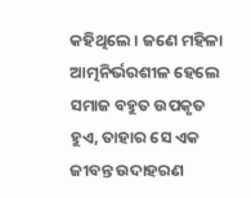କହିଥିଲେ । ଜଣେ ମହିଳା ଆତ୍ମନିର୍ଭରଶୀଳ ହେଲେ ସମାଜ ବହୁତ ଉପକୃତ ହୁଏ, ତାହାର ସେ ଏକ ଜୀବନ୍ତ ଉଦାହରଣ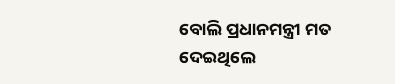ବୋଲି ପ୍ରଧାନମନ୍ତ୍ରୀ ମତ ଦେଇଥିଲେ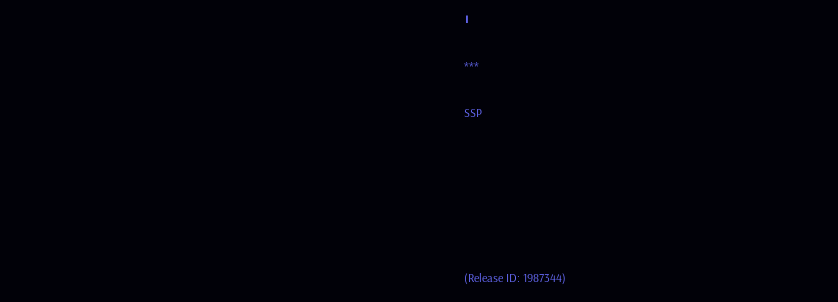।

***

SSP






(Release ID: 1987344)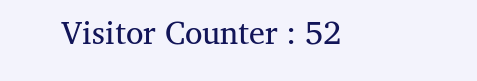Visitor Counter : 52